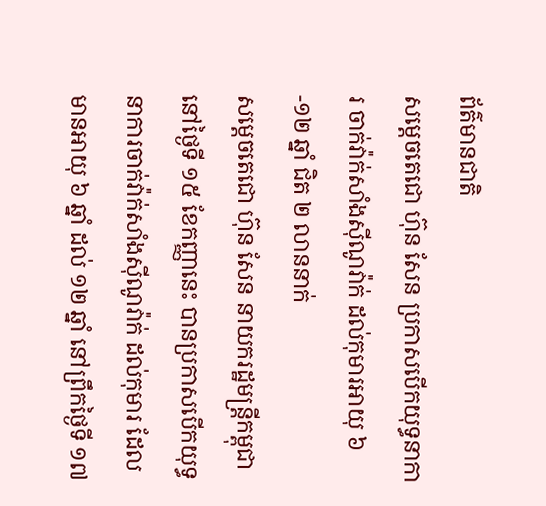ព័ត៌មានជាតិ
សម្ដេចតេជោ ហ៊ុន សែន ប្រកាសបើកយុទ្ធនាការ ចាក់វ៉ាក់សាំងស៊ីណូវ៉ាក់ ដល់កុមារអាយុ ៦-១២ ឆ្នាំ ជិត ២ លាននាក់
សម្ដេចតេជោ ហ៊ុន សែន នាយករដ្ឋមន្ត្រីកម្ពុជា នៅថ្ងៃទី ១៥ ខែកញ្ញានេះ បានប្រកាសបើកយុទ្ធនាការចាក់វ៉ាក់សាំងស៊ីណូវ៉ាក់ ដល់កុមារ ដែលមានអាយុ ៦ ឆ្នាំ ដល់ ១២ ឆ្នាំ នៅព្រឹកថ្ងៃទី ១៧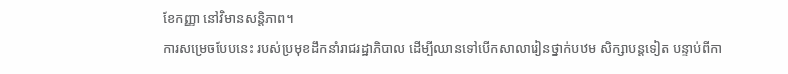ខែកញ្ញា នៅវិមានសន្តិភាព។
ការសម្រេចបែបនេះ របស់ប្រមុខដឹកនាំរាជរដ្ឋាភិបាល ដើម្បីឈានទៅបើកសាលារៀនថ្នាក់បឋម សិក្សាបន្តទៀត បន្ទាប់ពីកា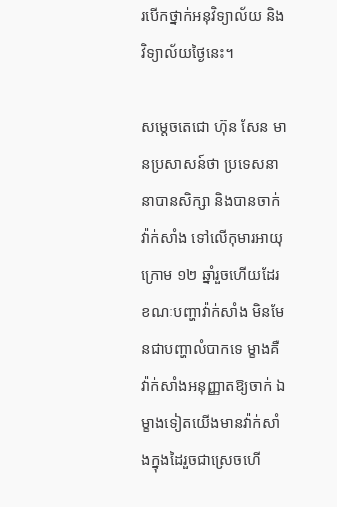របើកថ្នាក់អនុវិទ្យាល័យ និងវិទ្យាល័យថ្ងៃនេះ។

សម្ដេចតេជោ ហ៊ុន សែន មានប្រសាសន៍ថា ប្រទេសនានាបានសិក្សា និងបានចាក់វ៉ាក់សាំង ទៅលើកុមារអាយុក្រោម ១២ ឆ្នាំរួចហើយដែរ ខណៈបញ្ហាវ៉ាក់សាំង មិនមែនជាបញ្ហាលំបាកទេ ម្ខាងគឺវ៉ាក់សាំងអនុញ្ញាតឱ្យចាក់ ឯម្ខាងទៀតយើងមានវ៉ាក់សាំងក្នុងដៃរួចជាស្រេចហើ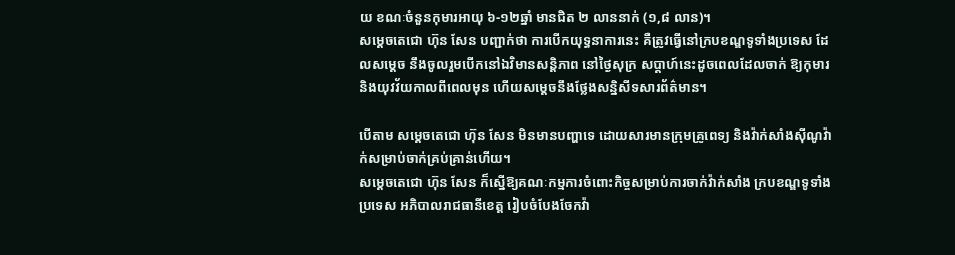យ ខណៈចំនួនកុមារអាយុ ៦-១២ឆ្នាំ មានជិត ២ លាននាក់ (១,៨ លាន)។
សម្ដេចតេជោ ហ៊ុន សែន បញ្ជាក់ថា ការបើកយុទ្ធនាការនេះ គឺត្រូវធ្វើនៅក្របខណ្ឌទូទាំងប្រទេស ដែលសម្ដេច នឹងចូលរួមបើកនៅឯវិមានសន្តិភាព នៅថ្ងៃសុក្រ សប្តាហ៍នេះដូចពេលដែលចាក់ ឱ្យកុមារ និងយុវវ័យកាលពីពេលមុន ហើយសម្ដេចនឹងថ្លែងសន្និសីទសារព័ត៌មាន។

បើតាម សម្ដេចតេជោ ហ៊ុន សែន មិនមានបញ្ហាទេ ដោយសារមានក្រុមគ្រូពេទ្យ និងវ៉ាក់សាំងស៊ីណូវ៉ាក់សម្រាប់ចាក់គ្រប់គ្រាន់ហើយ។
សម្ដេចតេជោ ហ៊ុន សែន ក៏ស្នើឱ្យគណៈកម្មការចំពោះកិច្ចសម្រាប់ការចាក់វ៉ាក់សាំង ក្របខណ្ឌទូទាំងប្រទេស អភិបាលរាជធានីខេត្ត រៀបចំបែងចែកវ៉ា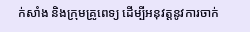ក់សាំង និងក្រុមគ្រូពេទ្យ ដើម្បីអនុវត្តនូវការចាក់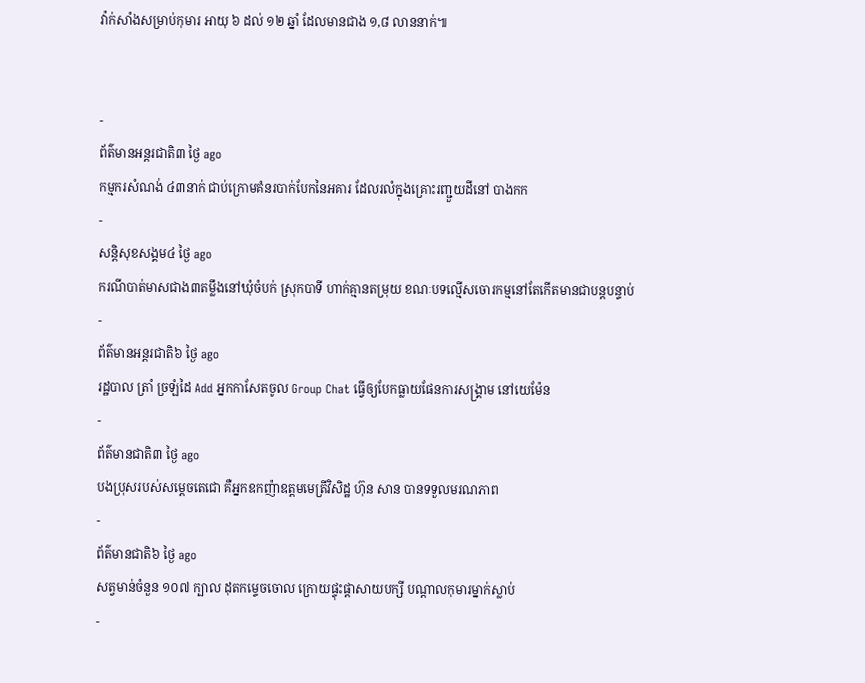វ៉ាក់សាំងសម្រាប់កុមារ អាយុ ៦ ដល់ ១២ ឆ្នាំ ដែលមានជាង ១,៨ លាននាក់៕


-
ព័ត៌មានអន្ដរជាតិ៣ ថ្ងៃ ago
កម្មករសំណង់ ៤៣នាក់ ជាប់ក្រោមគំនរបាក់បែកនៃអគារ ដែលរលំក្នុងគ្រោះរញ្ជួយដីនៅ បាងកក
-
សន្តិសុខសង្គម៤ ថ្ងៃ ago
ករណីបាត់មាសជាង៣តម្លឹងនៅឃុំចំបក់ ស្រុកបាទី ហាក់គ្មានតម្រុយ ខណៈបទល្មើសចោរកម្មនៅតែកើតមានជាបន្តបន្ទាប់
-
ព័ត៌មានអន្ដរជាតិ៦ ថ្ងៃ ago
រដ្ឋបាល ត្រាំ ច្រឡំដៃ Add អ្នកកាសែតចូល Group Chat ធ្វើឲ្យបែកធ្លាយផែនការសង្គ្រាម នៅយេម៉ែន
-
ព័ត៌មានជាតិ៣ ថ្ងៃ ago
បងប្រុសរបស់សម្ដេចតេជោ គឺអ្នកឧកញ៉ាឧត្តមមេត្រីវិសិដ្ឋ ហ៊ុន សាន បានទទួលមរណភាព
-
ព័ត៌មានជាតិ៦ ថ្ងៃ ago
សត្វមាន់ចំនួន ១០៧ ក្បាល ដុតកម្ទេចចោល ក្រោយផ្ទុះផ្ដាសាយបក្សី បណ្តាលកុមារម្នាក់ស្លាប់
-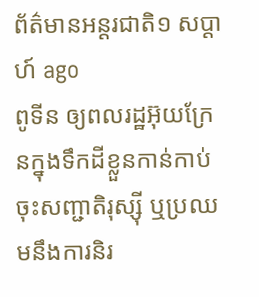ព័ត៌មានអន្ដរជាតិ១ សប្តាហ៍ ago
ពូទីន ឲ្យពលរដ្ឋអ៊ុយក្រែនក្នុងទឹកដីខ្លួនកាន់កាប់ ចុះសញ្ជាតិរុស្ស៊ី ឬប្រឈមនឹងការនិរ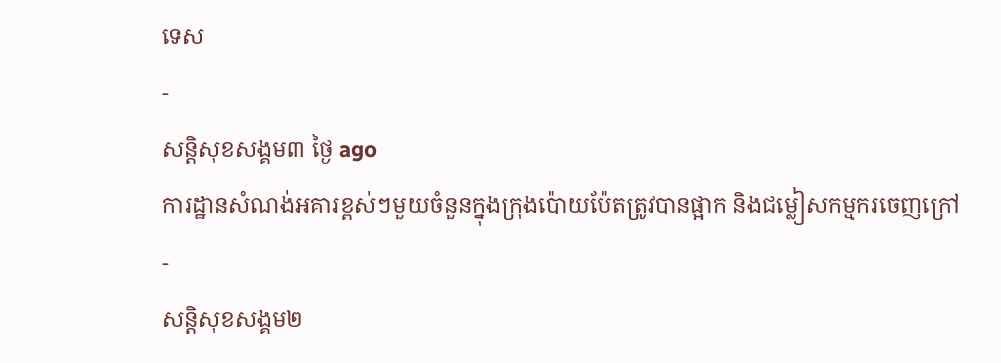ទេស
-
សន្តិសុខសង្គម៣ ថ្ងៃ ago
ការដ្ឋានសំណង់អគារខ្ពស់ៗមួយចំនួនក្នុងក្រុងប៉ោយប៉ែតត្រូវបានផ្អាក និងជម្លៀសកម្មករចេញក្រៅ
-
សន្តិសុខសង្គម២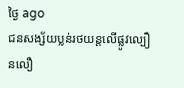ថ្ងៃ ago
ជនសង្ស័យប្លន់រថយន្តលើផ្លូវល្បឿនលឿ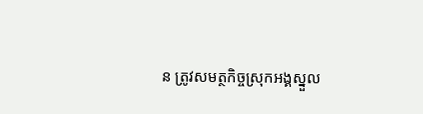ន ត្រូវសមត្ថកិច្ចស្រុកអង្គស្នួល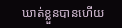ឃាត់ខ្លួនបានហើយ